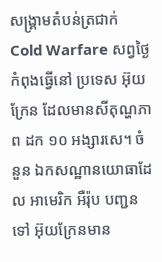សង្រ្គាមតំបន់ត្រជាក់ Cold Warfare សព្វថ្ងៃ កំពុងធ្វើនៅ ប្រទេស អ៊ុយក្រែន ដែលមានសីតុណ្ហភាព ដក ១០ អង្សារសេ។ ចំនួន ឯកសណ្ឋានយោធាដែល អាមេរិក អឺរ៉ុប បញ្ជនទៅ អ៊ុយក្រែនមាន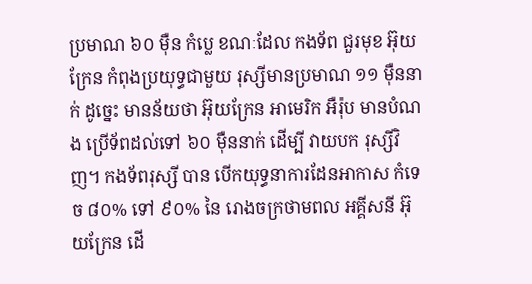ប្រមាណ ៦០ ម៉ឺន កំប្លេ ខណៈដែល កងទ័ព ជួរមុខ អ៊ុយក្រែន កំពុងប្រយុទ្ធជាមួយ រុស្សីមានប្រមាណ ១១ ម៉ឺននាក់ ដូច្នេះ មានន័យថា អ៊ុយក្រែន អាមេរិក អឺរ៉ុប មានបំណង ប្រើទ័ពដល់ទៅ ៦០ ម៉ឺននាក់ ដើម្បី វាយបក រុស្សីវិញ។ កងទ័ពរុស្សី បាន បើកយុទ្ធនាការដែនអាកាស កំទេច ៨០% ទៅ ៩០% នៃ រោងចក្រថាមពល អគ្គីសនី អ៊ុយក្រែន ដើ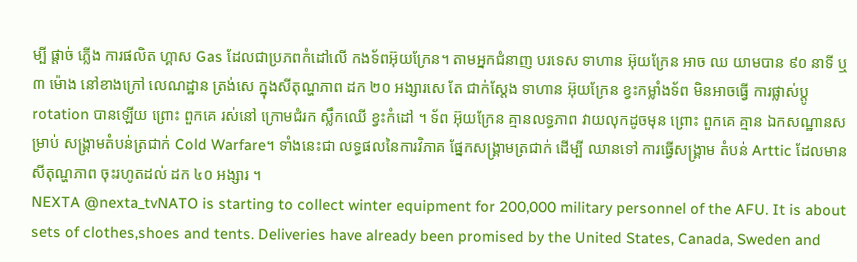ម្បី ផ្តាច់ ភ្លើង ការផលិត ហ្គាស Gas ដែលជាប្រភពកំដៅលើ កងទ័ពអ៊ុយក្រែន។ តាមអ្នកជំនាញ បរទេស ទាហាន អ៊ុយក្រែន អាច ឈ យាមបាន ៩០ នាទី ឬ ៣ ម៉ោង នៅខាងក្រៅ លេណដ្ឋាន ត្រង់សេ ក្នុងសីតុណ្ហភាព ដក ២០ អង្សារសេ តែ ជាក់ស្តែង ទាហាន អ៊ុយក្រែន ខ្វះកម្លាំងទ័ព មិនអាចធ្វើ ការផ្លាស់ប្តូ rotation បានឡើយ ព្រោះ ពួកគេ រស់នៅ ក្រោមជំរក ស្លឹកឈើ ខ្វះកំដៅ ។ ទ័ព អ៊ុយក្រែន គ្មានលទ្ធភាព វាយលុកដូចមុន ព្រោះ ពួកគេ គ្មាន ឯកសណ្ឋានសម្រាប់ សង្រ្គាមតំបន់ត្រជាក់ Cold Warfare។ ទាំងនេះជា លទ្ធផលនៃការវិភាគ ផ្នែកសង្រ្គាមត្រជាក់ ដើម្បី ឈានទៅ ការធ្វើសង្រ្គាម តំបន់ Arttic ដែលមាន សីតុណ្ហភាព ចុះរហូតដល់ ដក ៤០ អង្សារ ។
NEXTA @nexta_tvNATO is starting to collect winter equipment for 200,000 military personnel of the AFU. It is about sets of clothes,shoes and tents. Deliveries have already been promised by the United States, Canada, Sweden and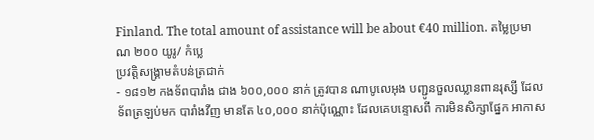Finland. The total amount of assistance will be about €40 million. តម្លៃប្រមាណ ២០០ យូរូ/ កំប្លេ
ប្រវត្តិសង្រ្គាមតំបន់ត្រជាក់
- ១៨១២ កងទ័ពបារាំង ជាង ៦០០,០០០ នាក់ ត្រូវបាន ណាបូលេអុង បញ្ជូនចួលឈ្លានពានរុស្សី ដែល ទ័ពត្រឡប់មក បារាំងវីញ មានតែ ៤០,០០០ នាក់ប៉ុណ្ណោះ ដែលគេបន្ទោសពី ការមិនសិក្សាផ្នែក អាកាស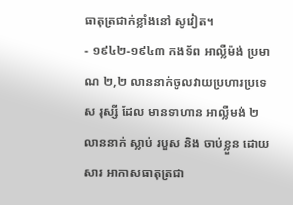ធាតុត្រជាក់ខ្លាំងនៅ សូវៀត។
- ១៩៤២-១៩៤៣ កងទ័ព អាល្លឺម៉ង់ ប្រមាណ ២,២ លាននាក់ចូលវាយប្រហារប្រទេស រុស្សី ដែល មានទាហាន អាល្លឺមង់ ២ លាននាក់ ស្លាប់ របួស និង ចាប់ខ្លួន ដោយសារ អាកាសធាតុត្រជា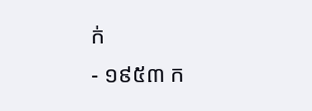ក់
- ១៩៥៣ ក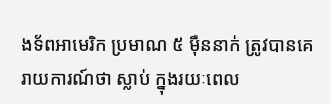ងទ័ពអាមេរិក ប្រមាណ ៥ ម៉ឺននាក់ ត្រូវបានគេរាយការណ៍ថា ស្លាប់ ក្នុងរយៈពេល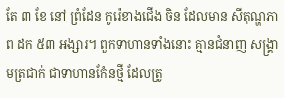តែ ៣ ខែ នៅ ព្រំដែន កូរ៉េខាងជើង ចិន ដែលមាន សីតុណ្ហភាព ដក ៥៣ អង្សារ។ ពួកទាហានទាំងនោះ គ្មានជំនាញ សង្រ្គាមត្រជាក់ ជាទាហានកំែនថ្មី ដែលត្រូ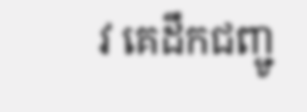វ គេដឹកជញ្ជូ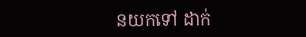នយកទៅ ដាក់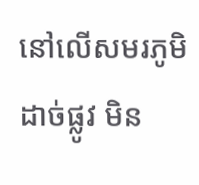នៅលើសមរភូមិ ដាច់ផ្លូវ មិន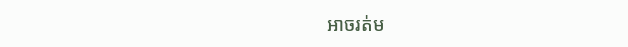អាចរត់ម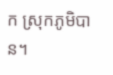ក ស្រុកភូមិបាន។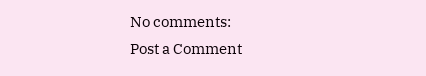No comments:
Post a Comment